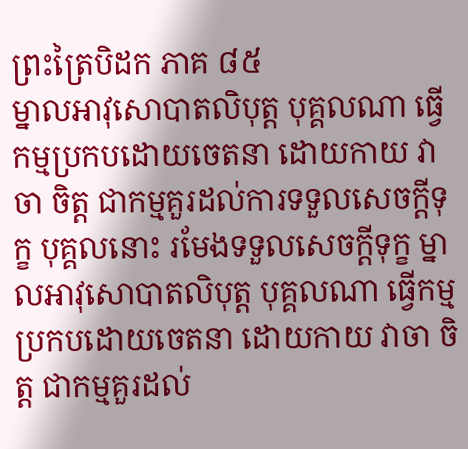ព្រះត្រៃបិដក ភាគ ៨៥
ម្នាលអាវុសោបាតលិបុត្ត បុគ្គលណា ធ្វើកម្មប្រកបដោយចេតនា ដោយកាយ វាចា ចិត្ត ជាកម្មគួរដល់ការទទួលសេចក្តីទុក្ខ បុគ្គលនោះ រមែងទទួលសេចក្តីទុក្ខ ម្នាលអាវុសោបាតលិបុត្ត បុគ្គលណា ធ្វើកម្មប្រកបដោយចេតនា ដោយកាយ វាចា ចិត្ត ជាកម្មគួរដល់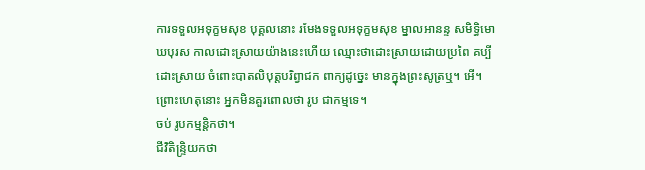ការទទួលអទុក្ខមសុខ បុគ្គលនោះ រមែងទទួលអទុក្ខមសុខ ម្នាលអានន្ទ សមិទ្ធិមោឃបុរស កាលដោះស្រាយយ៉ាងនេះហើយ ឈ្មោះថាដោះស្រាយដោយប្រពៃ គប្បីដោះស្រាយ ចំពោះបាតលិបុត្តបរិព្វាជក ពាក្យដូច្នេះ មានក្នុងព្រះសូត្រឬ។ អើ។ ព្រោះហេតុនោះ អ្នកមិនគួរពោលថា រូប ជាកម្មទេ។
ចប់ រូបកម្មន្តិកថា។
ជីវិតិន្រ្ទិយកថា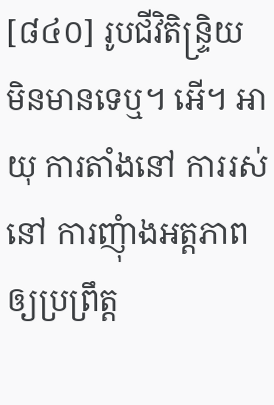[៨៤០] រូបជីវិតិន្រ្ទិយ មិនមានទេឬ។ អើ។ អាយុ ការតាំងនៅ ការរស់នៅ ការញុំាងអត្តភាពឲ្យប្រព្រឹត្ត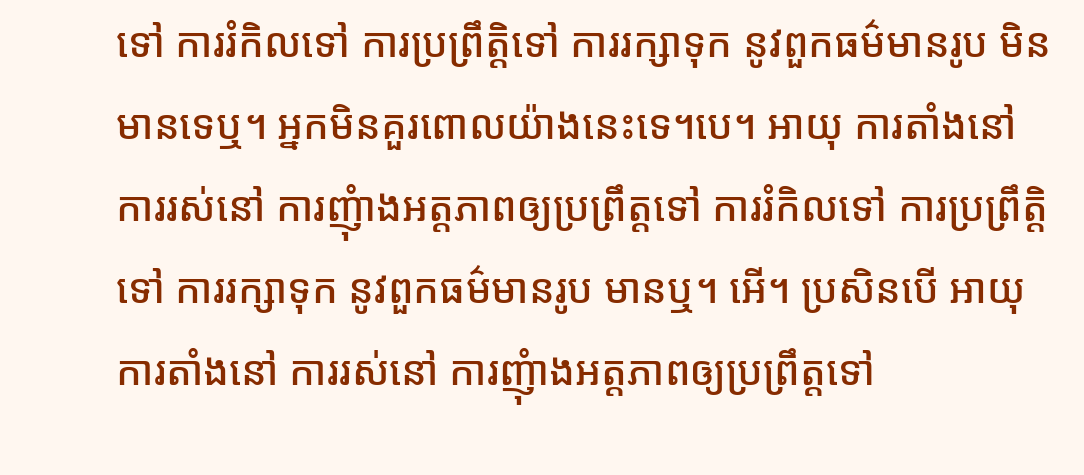ទៅ ការរំកិលទៅ ការប្រព្រឹត្តិទៅ ការរក្សាទុក នូវពួកធម៌មានរូប មិនមានទេឬ។ អ្នកមិនគួរពោលយ៉ាងនេះទេ។បេ។ អាយុ ការតាំងនៅ ការរស់នៅ ការញុំាងអត្តភាពឲ្យប្រព្រឹត្តទៅ ការរំកិលទៅ ការប្រព្រឹត្តិទៅ ការរក្សាទុក នូវពួកធម៌មានរូប មានឬ។ អើ។ ប្រសិនបើ អាយុ ការតាំងនៅ ការរស់នៅ ការញុំាងអត្តភាពឲ្យប្រព្រឹត្តទៅ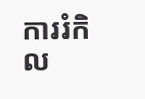ការរំកិល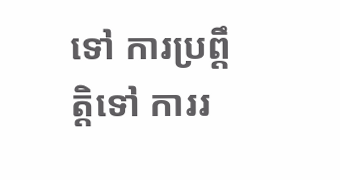ទៅ ការប្រព្តឹត្តិទៅ ការរ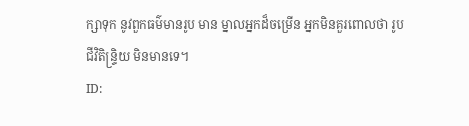ក្សាទុក នូវពួកធម៌មានរូប មាន ម្នាលអ្នកដ៏ចម្រើន អ្នកមិនគួរពោលថា រូបជីវិតិន្រ្ទិយ មិនមានទេ។
ID: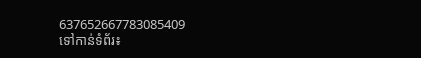637652667783085409
ទៅកាន់ទំព័រ៖